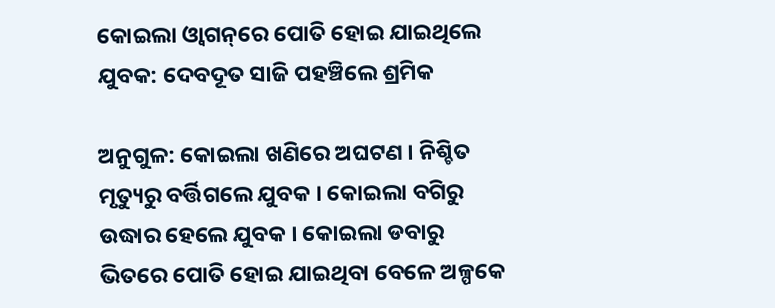କୋଇଲା ଓ୍ୱାଗନ୍‌ରେ ପୋତି ହୋଇ ଯାଇଥିଲେ ଯୁବକ: ଦେବଦୂତ ସାଜି ପହଞ୍ଚିଲେ ଶ୍ରମିକ

ଅନୁଗୁଳ: କୋଇଲା ଖଣିରେ ଅଘଟଣ । ନିଶ୍ଚିତ ମୃତ୍ୟୁରୁ ବର୍ତ୍ତିଗଲେ ଯୁବକ । କୋଇଲା ବଗିରୁ ଉଦ୍ଧାର ହେଲେ ଯୁବକ । କୋଇଲା ଡବାରୁ ଭିତରେ ପୋତି ହୋଇ ଯାଇଥିବା ବେଳେ ଅଳ୍ପକେ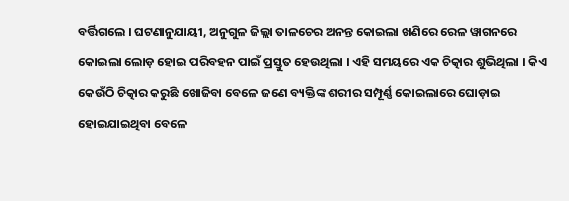ବର୍ତ୍ତିଗଲେ । ଘଟଣାନୁଯାୟୀ, ଅନୁଗୁଳ ଜିଲ୍ଲା ତାଳଚେର ଅନନ୍ତ କୋଇଲା ଖଣିରେ ରେଳ ୱାଗନରେ କୋଇଲା ଲୋଡ଼ ହୋଇ ପରିବହନ ପାଇଁ ପ୍ରସ୍ତୁତ ହେଉଥିଲା । ଏହି ସମୟରେ ଏକ ଚିତ୍କାର ଶୁଭିଥିଲା । କିଏ କେଉଁଠି ଚିତ୍କାର କରୁଛି ଖୋଜିବା ବେଳେ ଜଣେ ବ୍ୟକ୍ତିଙ୍କ ଶରୀର ସମ୍ପୂର୍ଣ୍ଣ କୋଇଲାରେ ଘୋଡ଼ାଇ ହୋଇଯାଇଥିବା ବେଳେ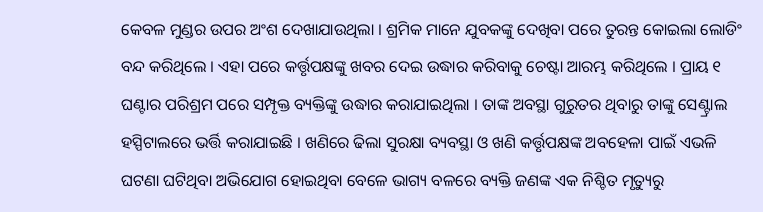କେବଳ ମୁଣ୍ଡର ଉପର ଅଂଶ ଦେଖାଯାଉଥିଲା । ଶ୍ରମିକ ମାନେ ଯୁବକଙ୍କୁ ଦେଖିବା ପରେ ତୁରନ୍ତ କୋଇଲା ଲୋଡିଂ ବନ୍ଦ କରିଥିଲେ । ଏହା ପରେ କର୍ତ୍ତୃପକ୍ଷଙ୍କୁ ଖବର ଦେଇ ଉଦ୍ଧାର କରିବାକୁ ଚେଷ୍ଟା ଆରମ୍ଭ କରିଥିଲେ । ପ୍ରାୟ ୧ ଘଣ୍ଟାର ପରିଶ୍ରମ ପରେ ସମ୍ପୃକ୍ତ ବ୍ୟକ୍ତିଙ୍କୁ ଉଦ୍ଧାର କରାଯାଇଥିଲା । ତାଙ୍କ ଅବସ୍ଥା ଗୁରୁତର ଥିବାରୁ ତାଙ୍କୁ ସେଣ୍ଟ୍ରାଲ ହସ୍ପିଟାଲରେ ଭର୍ତ୍ତି କରାଯାଇଛି । ଖଣିରେ ଢିଲା ସୁରକ୍ଷା ବ୍ୟବସ୍ଥା ଓ ଖଣି କର୍ତ୍ତୃପକ୍ଷଙ୍କ ଅବହେଳା ପାଇଁ ଏଭଳି ଘଟଣା ଘଟିଥିବା ଅଭିଯୋଗ ହୋଇଥିବା ବେଳେ ଭାଗ୍ୟ ବଳରେ ବ୍ୟକ୍ତି ଜଣଙ୍କ ଏକ ନିଶ୍ଚିତ ମୃତ୍ୟୁରୁ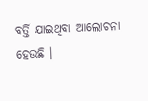ବର୍ତ୍ତି ଯାଇଥିବା ଆଲୋଚନା ହେଉଛି ।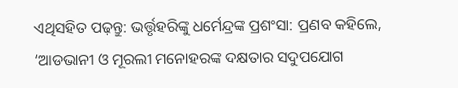ଏଥିସହିତ ପଢ଼ନ୍ତୁ: ଭର୍ତ୍ତୃହରିଙ୍କୁ ଧର୍ମେନ୍ଦ୍ରଙ୍କ ପ୍ରଶଂସା: ପ୍ରଣବ କହିଲେ, ‘ଆଡଭାନୀ ଓ ମୂରଲୀ ମନୋହରଙ୍କ ଦକ୍ଷତାର ସଦୁପଯୋଗ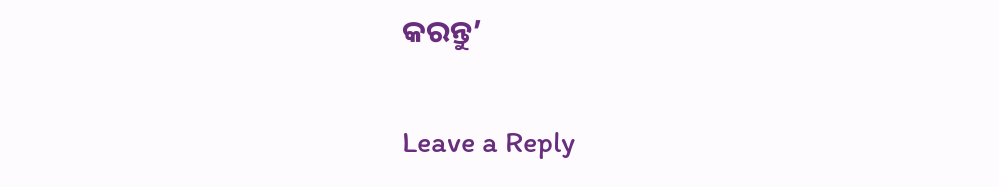କରନ୍ତୁ’

Leave a Reply